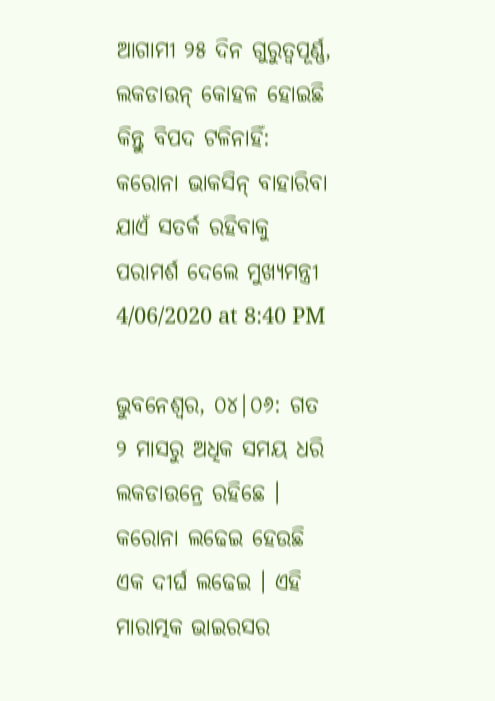ଆଗାମୀ ୨୫ ଦିନ ଗୁରୁତ୍ୱପୂର୍ଣ୍ଣ, ଲକଡାଉନ୍ କୋହଳ ହୋଇଛି କିନ୍ତୁ ବିପଦ ଟଳିନାହିଁ: କରୋନା ଭାକସିନ୍ ବାହାରିବା ଯାଏଁ ସତର୍କ ରହିବାକୁ ପରାମର୍ଶ ଦେଲେ ମୁଖ୍ୟମନ୍ତ୍ରୀ
4/06/2020 at 8:40 PM

ଭୁବନେଶ୍ୱର, ୦୪|୦୬: ଗତ ୨ ମାସରୁ ଅଧିକ ସମୟ ଧରି ଲକଡାଉନ୍ରେ ରହିଛେ । କରୋନା ଲଢେଇ ହେଉଛି ଏକ ଦୀର୍ଘ ଲଢେଇ । ଏହି ମାରାତ୍ମକ ଭାଇରସର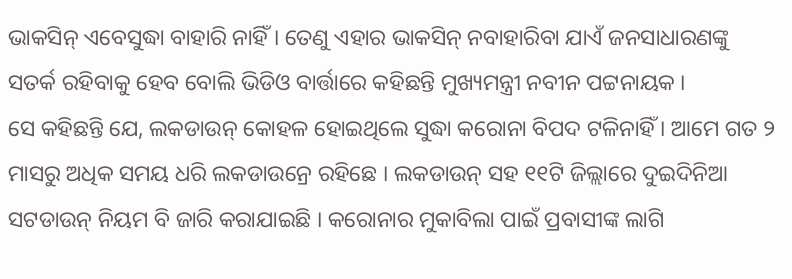ଭାକସିନ୍ ଏବେସୁଦ୍ଧା ବାହାରି ନାହିଁ । ତେଣୁ ଏହାର ଭାକସିନ୍ ନବାହାରିବା ଯାଏଁ ଜନସାଧାରଣଙ୍କୁ ସତର୍କ ରହିବାକୁ ହେବ ବୋଲି ଭିଡିଓ ବାର୍ତ୍ତାରେ କହିଛନ୍ତି ମୁଖ୍ୟମନ୍ତ୍ରୀ ନବୀନ ପଟ୍ଟନାୟକ ।
ସେ କହିଛନ୍ତି ଯେ, ଲକଡାଉନ୍ କୋହଳ ହୋଇଥିଲେ ସୁଦ୍ଧା କରୋନା ବିପଦ ଟଳିନାହିଁ । ଆମେ ଗତ ୨ ମାସରୁ ଅଧିକ ସମୟ ଧରି ଲକଡାଉନ୍ରେ ରହିଛେ । ଲକଡାଉନ୍ ସହ ୧୧ଟି ଜିଲ୍ଲାରେ ଦୁଇଦିନିଆ ସଟଡାଉନ୍ ନିୟମ ବି ଜାରି କରାଯାଇଛି । କରୋନାର ମୁକାବିଲା ପାଇଁ ପ୍ରବାସୀଙ୍କ ଲାଗି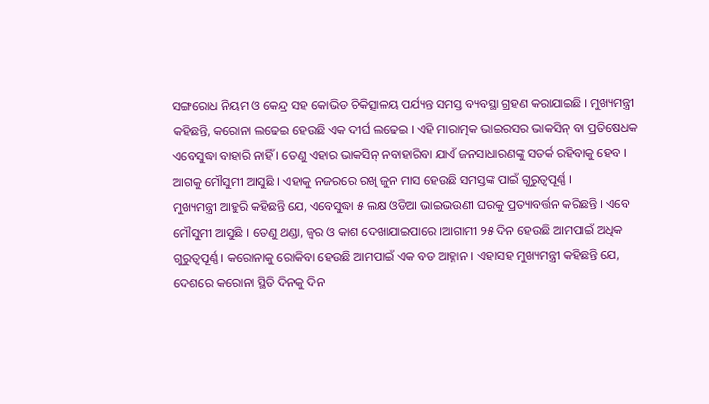ସଙ୍ଗରୋଧ ନିୟମ ଓ କେନ୍ଦ୍ର ସହ କୋଭିଡ ଚିକିତ୍ସାଳୟ ପର୍ଯ୍ୟନ୍ତ ସମସ୍ତ ବ୍ୟବସ୍ଥା ଗ୍ରହଣ କରାଯାଇଛି । ମୁଖ୍ୟମନ୍ତ୍ରୀ କହିଛନ୍ତି, କରୋନା ଲଢେଇ ହେଉଛି ଏକ ଦୀର୍ଘ ଲଢେଇ । ଏହି ମାରାତ୍ମକ ଭାଇରସର ଭାକସିନ୍ ବା ପ୍ରତିଷେଧକ ଏବେସୁଦ୍ଧା ବାହାରି ନାହିଁ । ତେଣୁ ଏହାର ଭାକସିନ୍ ନବାହାରିବା ଯାଏଁ ଜନସାଧାରଣଙ୍କୁ ସତର୍କ ରହିବାକୁ ହେବ । ଆଗକୁ ମୌସୁମୀ ଆସୁଛି । ଏହାକୁ ନଜରରେ ରଖି ଜୁନ ମାସ ହେଉଛି ସମସ୍ତଙ୍କ ପାଇଁ ଗୁରୁତ୍ୱପୂର୍ଣ୍ଣ ।
ମୁଖ୍ୟମନ୍ତ୍ରୀ ଆହୁରି କହିଛନ୍ତି ଯେ, ଏବେସୁଦ୍ଧା ୫ ଲକ୍ଷ ଓଡିଆ ଭାଇଭଉଣୀ ଘରକୁ ପ୍ରତ୍ୟାବର୍ତ୍ତନ କରିଛନ୍ତି । ଏବେ ମୌସୁମୀ ଆସୁଛି । ତେଣୁ ଥଣ୍ଡା, ଜ୍ୱର ଓ କାଶ ଦେଖାଯାଇପାରେ ।ଆଗାମୀ ୨୫ ଦିନ ହେଉଛି ଆମପାଇଁ ଅଧିକ ଗୁରୁତ୍ୱପୂର୍ଣ୍ଣ । କରୋନାକୁ ରୋକିବା ହେଉଛି ଆମପାଇଁ ଏକ ବଡ ଆହ୍ନାନ । ଏହାସହ ମୁଖ୍ୟମନ୍ତ୍ରୀ କହିଛନ୍ତି ଯେ, ଦେଶରେ କରୋନା ସ୍ଥିତି ଦିନକୁ ଦିନ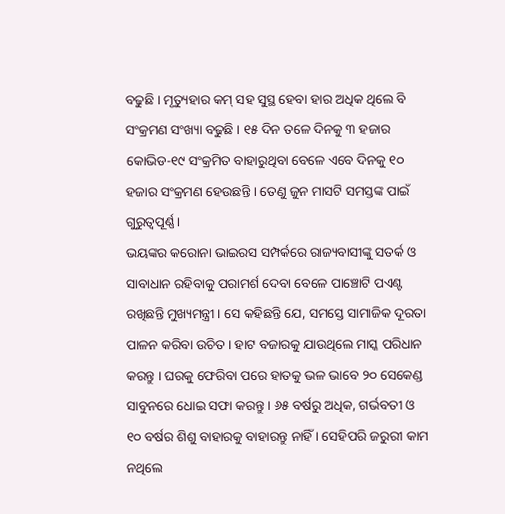ବଢୁଛି । ମୃତ୍ୟୁହାର କମ୍ ସହ ସୁସ୍ଥ ହେବା ହାର ଅଧିକ ଥିଲେ ବି ସଂକ୍ରମଣ ସଂଖ୍ୟା ବଢୁଛି । ୧୫ ଦିନ ତଳେ ଦିନକୁ ୩ ହଜାର କୋଭିଡ-୧୯ ସଂକ୍ରମିତ ବାହାରୁଥିବା ବେଳେ ଏବେ ଦିନକୁ ୧୦ ହଜାର ସଂକ୍ରମଣ ହେଉଛନ୍ତି । ତେଣୁ ଜୁନ ମାସଟି ସମସ୍ତଙ୍କ ପାଇଁ ଗୁରୁତ୍ୱପୂର୍ଣ୍ଣ ।
ଭୟଙ୍କର କରୋନା ଭାଇରସ ସମ୍ପର୍କରେ ରାଜ୍ୟବାସୀଙ୍କୁ ସତର୍କ ଓ ସାବାଧାନ ରହିବାକୁ ପରାମର୍ଶ ଦେବା ବେଳେ ପାଞ୍ଚୋଟି ପଏଣ୍ଟ ରଖିଛନ୍ତି ମୁଖ୍ୟମନ୍ତ୍ରୀ । ସେ କହିଛନ୍ତି ଯେ, ସମସ୍ତେ ସାମାଜିକ ଦୂରତା ପାଳନ କରିବା ଉଚିତ । ହାଟ ବଜାରକୁ ଯାଉଥିଲେ ମାସ୍କ ପରିଧାନ କରନ୍ତୁ । ଘରକୁ ଫେରିବା ପରେ ହାତକୁ ଭଳ ଭାବେ ୨୦ ସେକେଣ୍ଡ ସାବୁନରେ ଧୋଇ ସଫା କରନ୍ତୁ । ୬୫ ବର୍ଷରୁ ଅଧିକ, ଗର୍ଭବତୀ ଓ ୧୦ ବର୍ଷର ଶିଶୁ ବାହାରକୁ ବାହାରନ୍ତୁ ନାହିଁ । ସେହିପରି ଜରୁରୀ କାମ ନଥିଲେ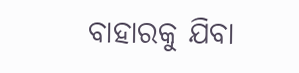ବାହାରକୁ ଯିବା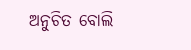ଅନୁଚିତ ବୋଲି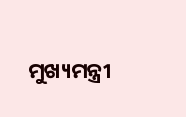ମୁଖ୍ୟମନ୍ତ୍ରୀ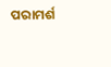ପରାମର୍ଶ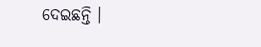ଦେଇଛନ୍ତି ।